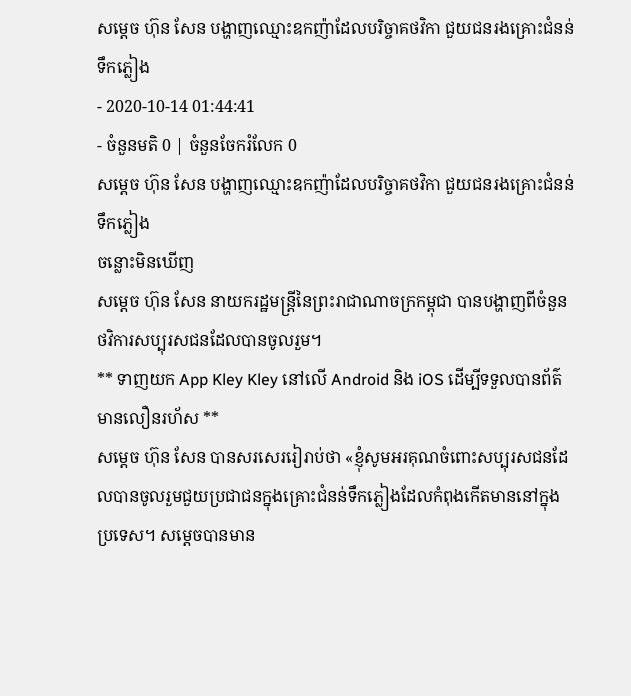សម្ដេច ហ៊ុន សែន បង្ហាញឈ្មោះឧកញ៉ាដែលបរិច្ចាគថវិកា ជួយជនរងគ្រោះជំនន់ទឹកភ្លៀង
- 2020-10-14 01:44:41
- ចំនួនមតិ 0 | ចំនួនចែករំលែក 0
សម្ដេច ហ៊ុន សែន បង្ហាញឈ្មោះឧកញ៉ាដែលបរិច្ចាគថវិកា ជួយជនរងគ្រោះជំនន់ទឹកភ្លៀង
ចន្លោះមិនឃើញ
សម្ដេច ហ៊ុន សែន នាយករដ្ឋមន្រ្តីនៃព្រះរាជាណាចក្រកម្ពុជា បានបង្ហាញពីចំនួនថវិការសប្បុរសជនដែលបានចូលរួម។
** ទាញយក App Kley Kley នៅលើ Android និង iOS ដើម្បីទទួលបានព័ត៌មានលឿនរហ័ស **
សម្ដេច ហ៊ុន សែន បានសរសេររៀរាប់ថា «ខ្ញុំសូមអរគុណចំពោះសប្បុរសជនដែលបានចូលរួមជួយប្រជាជនក្នុងគ្រោះជំនន់ទឹកភ្លៀងដែលកំពុងកើតមាននៅក្នុងប្រទេស។ សម្ដេចបានមាន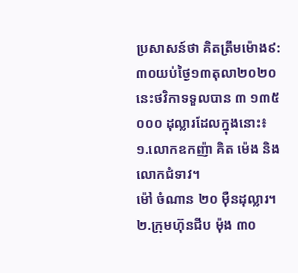ប្រសាសន៍ថា គិតត្រឹមម៉ោង៩:៣០យប់ថ្ងៃ១៣តុលា២០២០ នេះថវិកាទទួលបាន ៣ ១៣៥ ០០០ ដុល្លារដែលក្នុងនោះ៖
១.លោកឧកញ៉ា គិត ម៉េង និង លោកជំទាវ។
ម៉ៅ ចំណាន ២០ មុឺនដុល្លារ។
២.ក្រុមហ៊ុនជីប ម៉ុង ៣០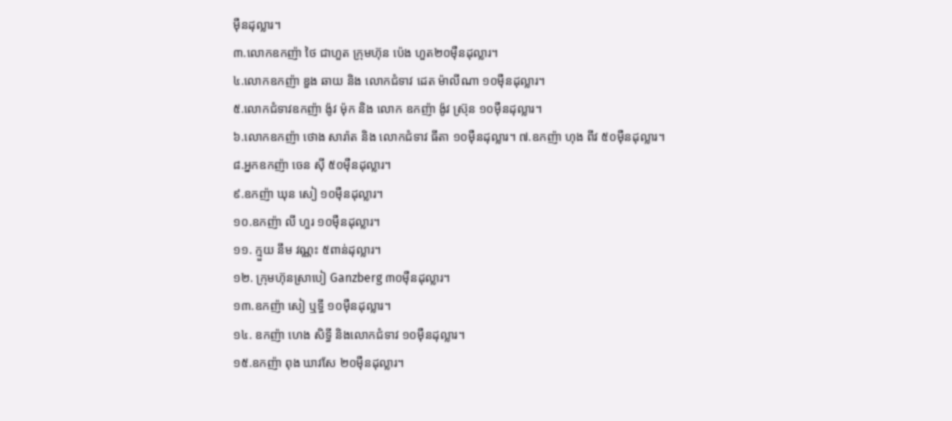មុឺនដុល្លារ។
៣.លោកឧកញ៉ា ថៃ ជាហួត ក្រុមហ៊ុន ប៉េង ហួត២០មុឺនដុល្លារ។
៤.លោកឧកញ៉ា ឌួង ឆាយ និង លោកជំទាវ ដេត ម៉ាលីណា ១០មុឺនដុល្លារ។
៥.លោកជំទាវឧកញ៉ា ង៉ូវ ម៉ុក និង លោក ឧកញ៉ា ង៉ូវ ស្រ៊ុន ១០ម៉ឺនដុល្លារ។
៦.លោកឧកញ៉ា ថោង សារ៉ាត និង លោកជំទាវ ធីតា ១០មុឺនដុល្លារ។ ៧.ឧកញ៉ា ហុង ពីវ ៥០មុឺនដុល្លារ។
៨.អ្នកឧកញ៉ា ចេន សុី ៥០មុឺនដុល្លារ។
៩.ឧកញ៉ា ឃុន សៀ ១០មុឺនដុល្លារ។
១០.ឧកញ៉ា លី ហួរ ១០មុឺនដុល្លារ។
១១. ក្មួយ នឹម វណ្ណះ ៥ពាន់ដុល្លារ។
១២. ក្រុមហ៊ុនស្រាបៀ Ganzberg ៣០ម៉ឺនដុល្លារ។
១៣.ឧកញ៉ា សៀ ឬទ្ធី ១០ម៉ឺនដុល្លារ។
១៤. ឧកញ៉ា ហេង សិទ្ធី និងលោកជំទាវ ១០ម៉ឺនដុល្លារ។
១៥.ឧកញ៉ា ពុង ឃាវសែ ២០ម៉ឺនដុល្លារ។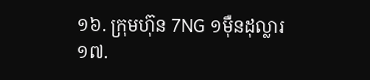១៦. ក្រុមហ៊ុន 7NG ១ម៉ឺនដុល្លារ
១៧.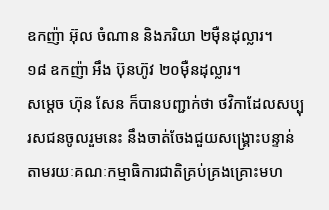ឧកញ៉ា អ៊ុល ចំណាន និងភរិយា ២ម៉ឺនដុល្លារ។
១៨ ឧកញ៉ា អឹង ប៊ុនហ៊ូវ ២០ម៉ឺនដុល្លារ។
សម្ដេច ហ៊ុន សែន ក៏បានបញ្ជាក់ថា ថវិកាដែលសប្បុរសជនចូលរួមនេះ នឹងចាត់ចែងជួយសង្រ្គោះបន្ទាន់តាមរយៈគណៈកម្មាធិការជាតិគ្រប់គ្រងគ្រោះមហ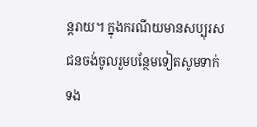ន្តរាយ។ ក្នុងករណីយមានសប្បុរសជនចង់ចូលរួមបន្ថែមទៀតសូមទាក់ទង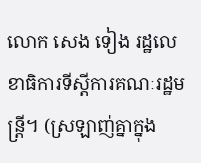លោក សេង ទៀង រដ្ឋលេខាធិការទីស្តីការគណៈរដ្ឋមន្ត្រី។ (ស្រឡាញ់គ្នាក្នុង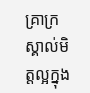គ្រាក្រ ស្គាល់មិត្តល្អក្នុង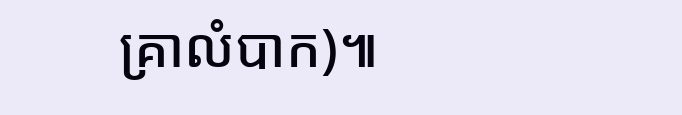គ្រាលំបាក)៕